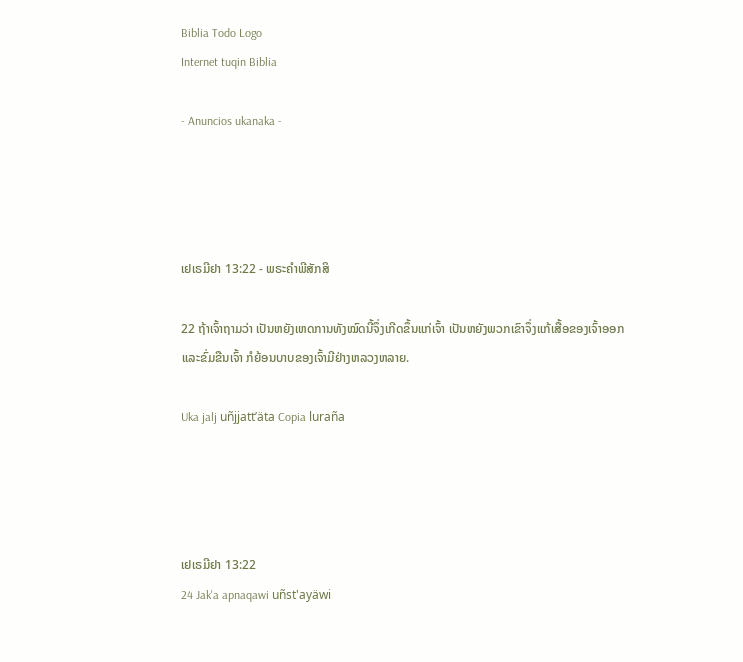Biblia Todo Logo
Internet tuqin Biblia

- Anuncios ukanaka -




ເຢເຣມີຢາ 13:22 - ພຣະຄຳພີສັກສິ

22 ຖ້າເຈົ້າຖາມວ່າ ເປັນຫຍັງເຫດການທັງໝົດນີ້ຈຶ່ງເກີດຂຶ້ນແກ່ເຈົ້າ ເປັນຫຍັງພວກເຂົາຈຶ່ງແກ້ເສື້ອຂອງເຈົ້າອອກ ແລະຂົ່ມຂືນເຈົ້າ ກໍຍ້ອນບາບຂອງເຈົ້າມີຢ່າງຫລວງຫລາຍ.

Uka jalj uñjjattʼäta Copia luraña




ເຢເຣມີຢາ 13:22
24 Jak'a apnaqawi uñst'ayäwi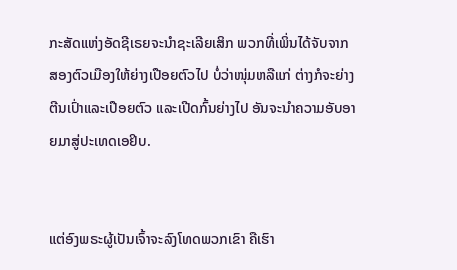ກະສັດແຫ່ງອັດຊີເຣຍຈະນຳຊະເລີຍເສິກ ພວກທີ່ເພິ່ນໄດ້ຈັບຈາກສອງຕົວເມືອງໃຫ້ຍ່າງເປືອຍຕົວໄປ ບໍ່ວ່າໜຸ່ມຫລືແກ່ ຕ່າງກໍຈະຍ່າງຕີນເປົ່າແລະເປືອຍຕົວ ແລະເປີດກົ້ນຍ່າງໄປ ອັນຈະນຳຄວາມອັບອາຍມາສູ່ປະເທດເອຢິບ.


ແຕ່ອົງພຣະຜູ້ເປັນເຈົ້າຈະລົງໂທດພວກເຂົາ ຄືເຮົາ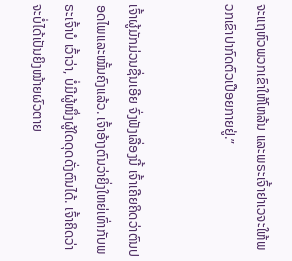ຈະແຖຫົວພວກເຂົາໃຫ້ໂຫລ້ນ ແລະພຣະເຈົ້າຢາເວຈະໃຫ້ພວກເຂົາປາກົດຕົວເປືອຍກາຍຢູ່.”


ເຈົ້າຜູ້ມັກມ່ວນຊື່ນເອີຍ ຈົ່ງຟັງເລື່ອງນີ້ ເຈົ້າເຄີຍຄິດວ່າຕົນປອດໄພແລະໝັ້ນຄົງແລ້ວ. ເຈົ້າອ້າງຕົນວ່າຍິ່ງໃຫຍ່ເທົ່າກັບພຣະເຈົ້າບໍ ເວົ້າວ່າ, ບໍ່ມີຜູ້ໜຶ່ງຜູ້ໃດດຸດດັ່ງຕົນໄດ້. ເຈົ້າຄິດວ່າຈະບໍ່ໄດ້ເປັນຍິງໝ້າຍຜົວຕາຍ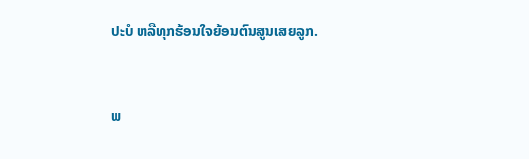ປະບໍ ຫລືທຸກຮ້ອນໃຈຍ້ອນຕົນສູນເສຍລູກ.


ພ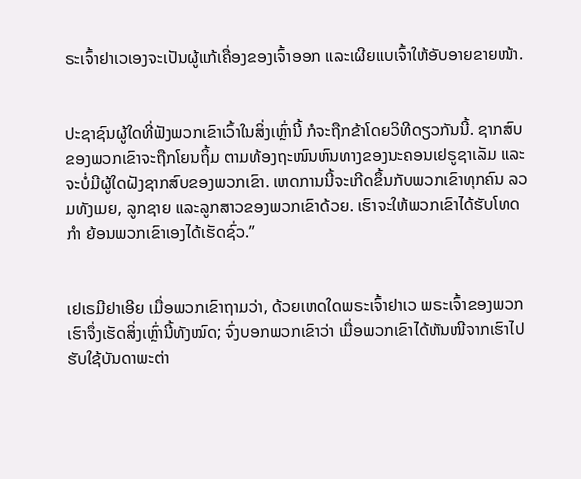ຣະເຈົ້າຢາເວເອງຈະເປັນຜູ້ແກ້ເຄື່ອງຂອງເຈົ້າອອກ ແລະເຜີຍແບເຈົ້າໃຫ້ອັບອາຍຂາຍໜ້າ.


ປະຊາຊົນຜູ້ໃດທີ່ຟັງພວກເຂົາເວົ້າໃນສິ່ງເຫຼົ່ານີ້ ກໍຈະຖືກຂ້າໂດຍວິທີດຽວກັນນີ້. ຊາກສົບຂອງພວກເຂົາຈະຖືກໂຍນຖິ້ມ ຕາມທ້ອງຖະໜົນຫົນທາງຂອງນະຄອນເຢຣູຊາເລັມ ແລະຈະບໍ່ມີຜູ້ໃດຝັງຊາກສົບຂອງພວກເຂົາ. ເຫດການນີ້ຈະເກີດຂຶ້ນກັບພວກເຂົາທຸກຄົນ ລວມທັງເມຍ, ລູກຊາຍ ແລະລູກສາວຂອງພວກເຂົາດ້ວຍ. ເຮົາຈະໃຫ້ພວກເຂົາໄດ້ຮັບໂທດກຳ ຍ້ອນພວກເຂົາເອງໄດ້ເຮັດຊົ່ວ.”


ເຢເຣມີຢາເອີຍ ເມື່ອພວກເຂົາຖາມວ່າ, ດ້ວຍເຫດໃດພຣະເຈົ້າຢາເວ ພຣະເຈົ້າຂອງພວກເຮົາຈຶ່ງເຮັດສິ່ງເຫຼົ່ານີ້ທັງໝົດ; ຈົ່ງບອກພວກເຂົາວ່າ ເມື່ອພວກເຂົາໄດ້ຫັນໜີຈາກເຮົາໄປຮັບໃຊ້ບັນດາພະຕ່າ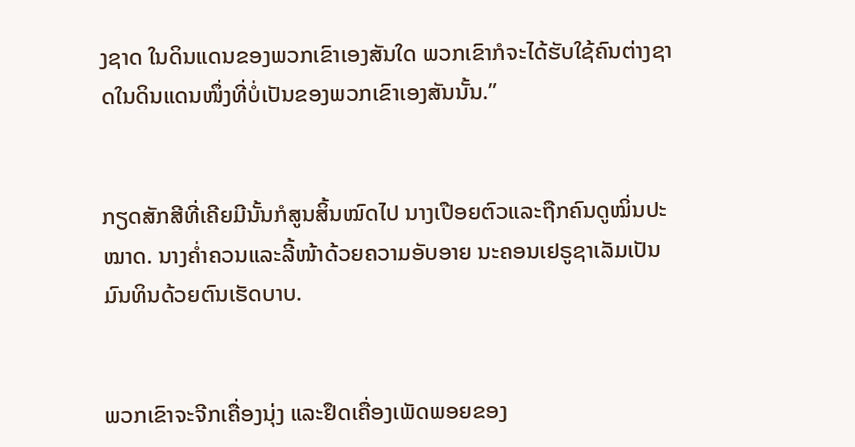ງຊາດ ໃນດິນແດນຂອງພວກເຂົາເອງສັນໃດ ພວກເຂົາກໍຈະໄດ້ຮັບໃຊ້ຄົນຕ່າງຊາດໃນດິນແດນໜຶ່ງທີ່ບໍ່ເປັນຂອງພວກເຂົາເອງສັນນັ້ນ.”


ກຽດສັກສີທີ່ເຄີຍມີນັ້ນກໍສູນສິ້ນໝົດໄປ ນາງເປືອຍຕົວແລະຖືກຄົນດູໝິ່ນປະໝາດ. ນາງຄໍ່າຄວນແລະລີ້ໜ້າດ້ວຍຄວາມອັບອາຍ ນະຄອນເຢຣູຊາເລັມເປັນມົນທິນດ້ວຍຕົນເຮັດບາບ.


ພວກເຂົາຈະຈີກເຄື່ອງນຸ່ງ ແລະຢຶດເຄື່ອງເພັດພອຍຂອງ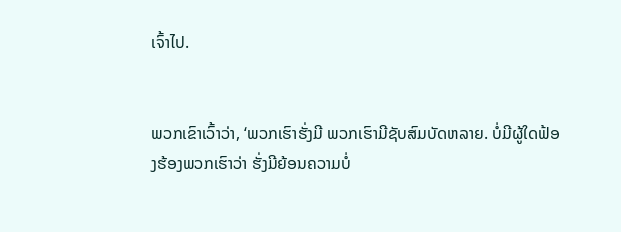ເຈົ້າໄປ.


ພວກເຂົາເວົ້າວ່າ, ‘ພວກເຮົາຮັ່ງມີ ພວກເຮົາມີຊັບສົມບັດຫລາຍ. ບໍ່ມີຜູ້ໃດຟ້ອງຮ້ອງພວກເຮົາວ່າ ຮັ່ງມີຍ້ອນຄວາມບໍ່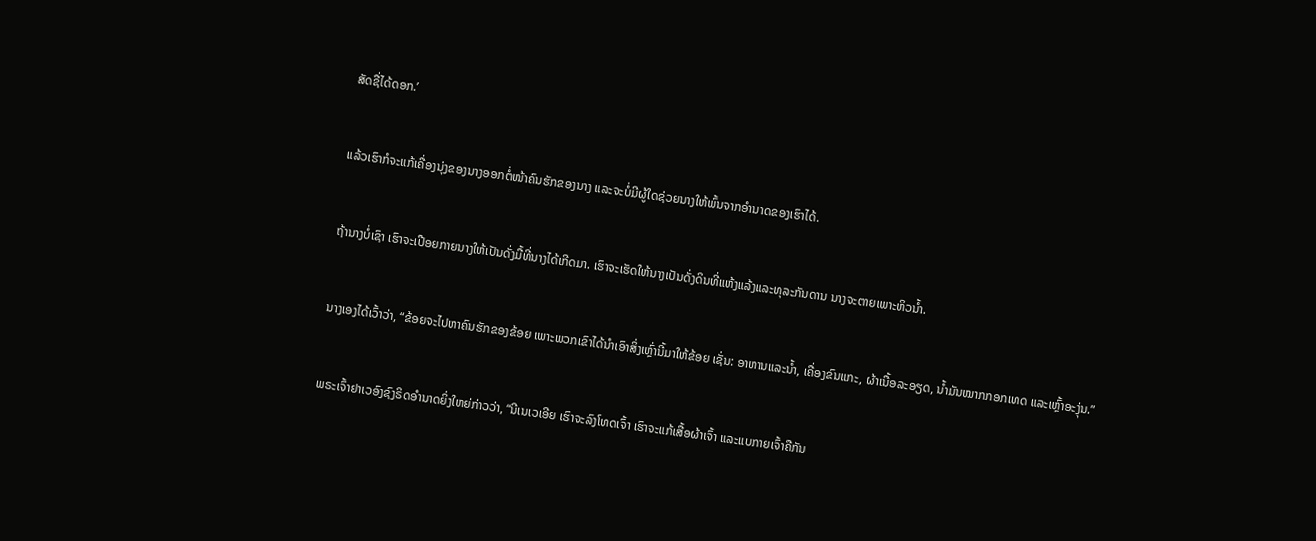ສັດຊື່ໄດ້ດອກ.’


ແລ້ວເຮົາກໍຈະແກ້ເຄື່ອງນຸ່ງຂອງນາງອອກຕໍ່ໜ້າຄົນຮັກຂອງນາງ ແລະຈະບໍ່ມີຜູ້ໃດຊ່ວຍນາງໃຫ້ພົ້ນຈາກອຳນາດຂອງເຮົາໄດ້.


ຖ້ານາງບໍ່ເຊົາ ເຮົາຈະເປືອຍກາຍນາງໃຫ້ເປັນດັ່ງມື້ທີ່ນາງໄດ້ເກີດມາ. ເຮົາຈະເຮັດໃຫ້ນາງເປັນດັ່ງດິນທີ່ແຫ້ງແລ້ງແລະທຸລະກັນດານ ນາງຈະຕາຍເພາະຫິວນໍ້າ.


ນາງເອງໄດ້ເວົ້າວ່າ, “ຂ້ອຍຈະໄປຫາຄົນຮັກຂອງຂ້ອຍ ເພາະພວກເຂົາໄດ້ນຳເອົາສິ່ງເຫຼົ່ານີ້ມາໃຫ້ຂ້ອຍ ເຊັ່ນ: ອາຫານແລະນໍ້າ, ເຄື່ອງຂົນແກະ, ຜ້າເນື້ອລະອຽດ, ນໍ້າມັນໝາກກອກເທດ ແລະເຫຼົ້າອະງຸ່ນ.”


ພຣະເຈົ້າຢາເວອົງຊົງຣິດອຳນາດຍິ່ງໃຫຍ່ກ່າວວ່າ, “ນີເນເວເອີຍ ເຮົາຈະລົງໂທດເຈົ້າ ເຮົາຈະແກ້ເສື້ອຜ້າເຈົ້າ ແລະແບກາຍເຈົ້າຄືກັນ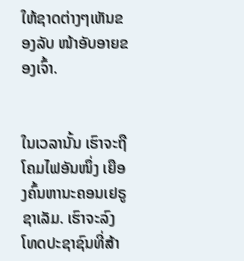ໃຫ້ຊາດຕ່າງໆເຫັນຂອງລັບ ໜ້າອັບອາຍຂອງເຈົ້າ.


ໃນເວລານັ້ນ ເຮົາຈະຖືໂຄມໄຟອັນໜຶ່ງ ເຍືອງຄົ້ນຫານະຄອນເຢຣູຊາເລັມ. ເຮົາຈະລົງໂທດປະຊາຊົນທີ່ສ້າ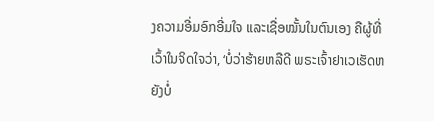ງຄວາມອີ່ມອົກອີ່ມໃຈ ແລະເຊື່ອໝັ້ນໃນຕົນເອງ ຄືຜູ້ທີ່ເວົ້າໃນຈິດໃຈວ່າ, ‘ບໍ່ວ່າຮ້າຍຫລືດີ ພຣະເຈົ້າຢາເວເຮັດຫຍັງບໍ່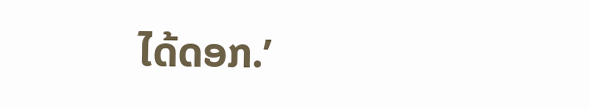ໄດ້ດອກ.’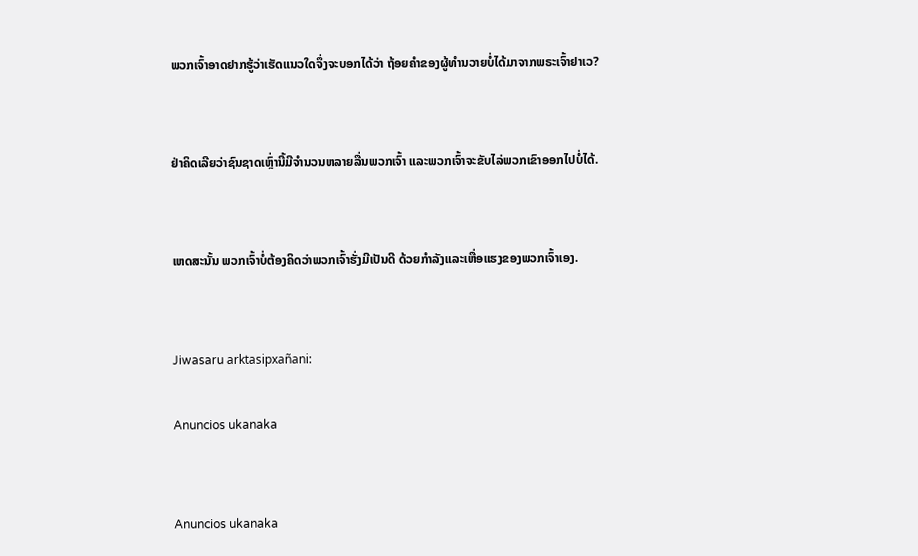ພວກເຈົ້າອາດຢາກຮູ້ວ່າເຮັດແນວໃດຈຶ່ງຈະບອກໄດ້ວ່າ ຖ້ອຍຄຳຂອງຜູ້ທຳນວາຍບໍ່ໄດ້ມາຈາກພຣະເຈົ້າຢາເວ?


ຢ່າຄິດເລີຍວ່າຊົນຊາດເຫຼົ່ານີ້ມີຈຳນວນຫລາຍລື່ນພວກເຈົ້າ ແລະພວກເຈົ້າຈະຂັບໄລ່ພວກເຂົາອອກໄປບໍ່ໄດ້.


ເຫດສະນັ້ນ ພວກເຈົ້າບໍ່ຕ້ອງຄິດວ່າພວກເຈົ້າຮັ່ງມີເປັນດີ ດ້ວຍກຳລັງແລະເຫື່ອແຮງຂອງພວກເຈົ້າເອງ.


Jiwasaru arktasipxañani:

Anuncios ukanaka


Anuncios ukanaka